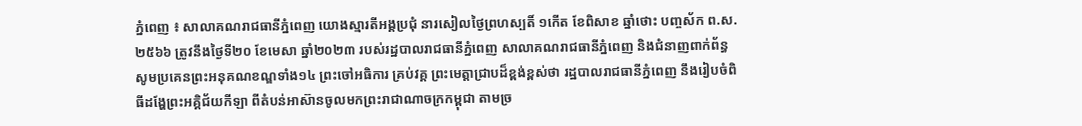ភ្នំពេញ ៖ សាលាគណរាជធានីភ្នំពេញ យោងស្មារតីអង្គប្រជុំ នារសៀលថ្ងៃព្រហស្បតិ៍ ១កើត ខែពិសាខ ឆ្នាំថោះ បញ្ចស័ក ព.ស.២៥៦៦ ត្រូវនឹងថ្ងៃទី២០ ខែមេសា ឆ្នាំ២០២៣ របស់រដ្ឋបាលរាជធានីភ្នំពេញ សាលាគណរាជធានីភ្នំពេញ និងជំនាញពាក់ព័ន្ធ សូមប្រគេនព្រះអនុគណខណ្ឌទាំង១៤ ព្រះចៅអធិការ គ្រប់វគ្គ ព្រះមេត្តាជ្រាបដ៏ខ្ពង់ខ្ពស់ថា រដ្ឋបាលរាជធានីភ្នំពេញ នឹងរៀបចំពិធីដង្ហែព្រះអគ្គិជ័យកីឡា ពីតំបន់អាស៊ានចូលមកព្រះរាជាណាចក្រកម្ពុជា តាមច្រ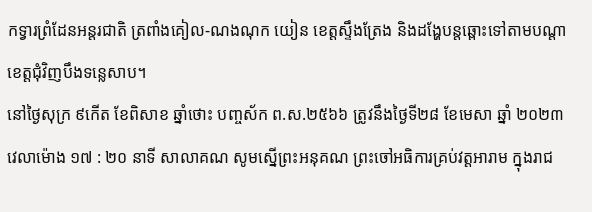កទ្វារព្រំដែនអន្តរជាតិ ត្រពាំងគៀល-ណងណុក យៀន ខេត្តស្ទឹងត្រែង និងដង្ហែបន្តឆ្ពោះទៅតាមបណ្តាខេត្តជុំវិញបឹងទន្លេសាប។
នៅថ្ងៃសុក្រ ៩កើត ខែពិសាខ ឆ្នាំថោះ បញ្ចស័ក ព.ស.២៥៦៦ ត្រូវនឹងថ្ងៃទី២៨ ខែមេសា ឆ្នាំ ២០២៣ វេលាម៉ោង ១៧ : ២០ នាទី សាលាគណ សូមស្នើព្រះអនុគណ ព្រះចៅអធិការគ្រប់វត្តអារាម ក្នុងរាជ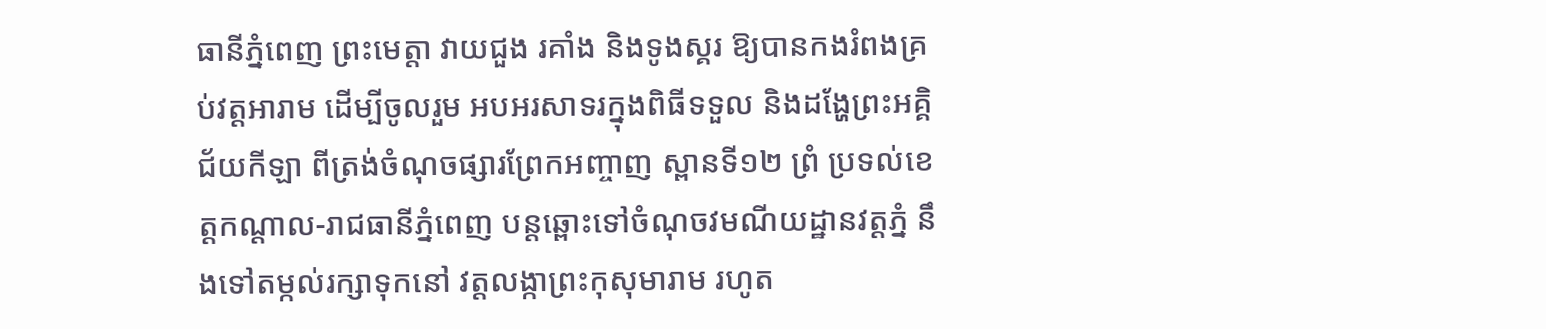ធានីភ្នំពេញ ព្រះមេត្តា វាយជួង រគាំង និងទូងស្គរ ឱ្យបានកងរំពងគ្រប់វត្តអារាម ដើម្បីចូលរួម អបអរសាទរក្នុងពិធីទទួល និងដង្ហែព្រះអគ្គិជ័យកីឡា ពីត្រង់ចំណុចផ្សារព្រែកអញ្ចាញ ស្ពានទី១២ ព្រំ ប្រទល់ខេត្តកណ្តាល-រាជធានីភ្នំពេញ បន្តឆ្ពោះទៅចំណុចវមណីយដ្ឋានវត្តភ្នំ នឹងទៅតម្កល់រក្សាទុកនៅ វត្តលង្កាព្រះកុសុមារាម រហូត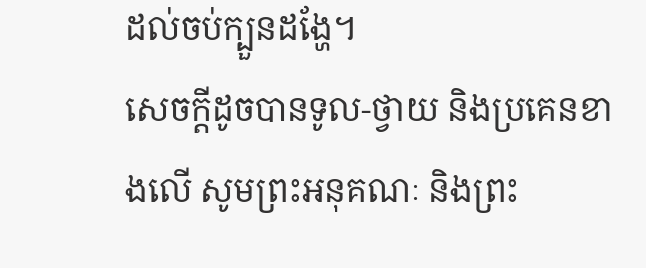ដល់ចប់ក្បួនដង្ហែ។
សេចក្ដីដូចបានទូល-ថ្វាយ និងប្រគេនខាងលើ សូមព្រះអនុគណៈ និងព្រះ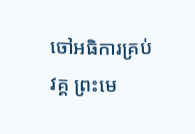ចៅអធិការគ្រប់វគ្គ ព្រះមេ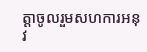ត្តាចូលរួមសហការអនុវ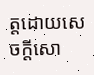ត្តដោយសេចក្តីសោ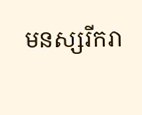មនស្សរីករា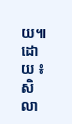យ៕
ដោយ ៖ សិលា